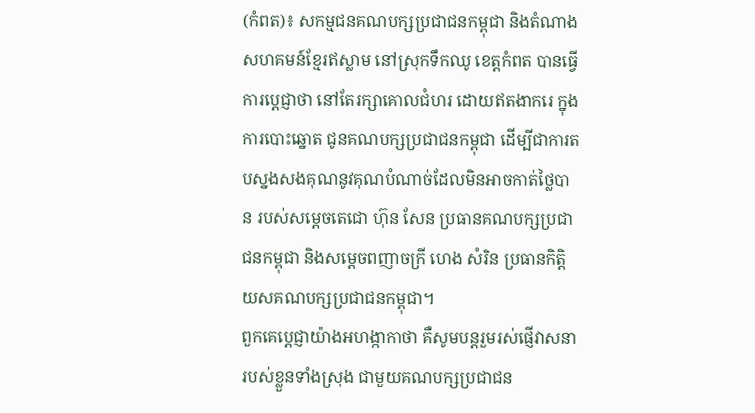(កំពត)៖ សកម្មជនគណបក្សប្រជាជនកម្ពុជា និងតំណាងសហគមន៍ខ្មែរឥស្លាម នៅស្រុកទឹកឈូ ខេត្តកំពត បានធ្វើការប្តេជ្ញាថា នៅតែរក្សាគោលជំហរ ដោយឥតងាករេ ក្នុងការបោះឆ្នោត ជូនគណបក្សប្រជាជនកម្ពុជា ដើម្បីជាការតបស្នងសងគុណនូវគុណបំណាច់ដែលមិនអាចកាត់ថ្លៃបាន របស់សម្តេចតេជោ ហ៊ុន សែន ប្រធានគណបក្សប្រជាជនកម្ពុជា និងសម្តេចពញាចក្រី ហេង សំរិន ប្រធានកិត្តិយសគណបក្សប្រជាជនកម្ពុជា។
ពួកគេប្តេជ្ញាយ៉ាងអហង្កាកាថា គឺសូមបន្តរួមរស់ផ្ញើវាសនារបស់ខ្លួនទាំងស្រុង ជាមួយគណបក្សប្រជាជន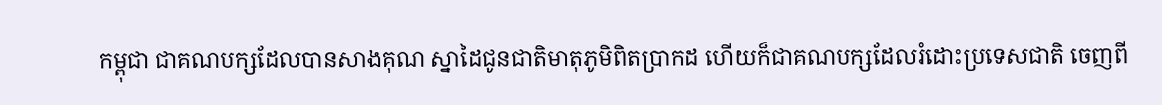កម្ពុជា ជាគណបក្សដែលបានសាងគុណ ស្នាដៃជូនជាតិមាតុភូមិពិតប្រាកដ ហើយក៏ជាគណបក្សដែលរំដោះប្រទេសជាតិ ចេញពី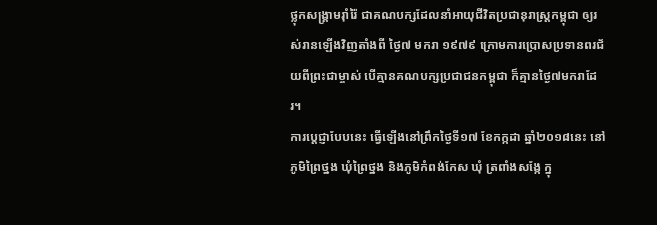ថ្លុកសង្គ្រាមរ៉ាំរ៉ៃ ជាគណបក្សដែលនាំអាយុជីវិតប្រជានុរាស្ត្រកម្ពុជា ឲ្យរស់រានឡើងវិញតាំងពី ថ្ងៃ៧ មករា ១៩៧៩ ក្រោមការប្រោសប្រទានពរជ័យពីព្រះជាម្ចាស់ បើគ្មានគណបក្សប្រជាជនកម្ពុជា ក៏គ្មានថ្ងៃ៧មករាដែរ។
ការប្តេជ្ញាបែបនេះ ធ្វើឡើងនៅព្រឹកថ្ងៃទី១៧ ខែកក្កដា ឆ្នាំ២០១៨នេះ នៅភូមិព្រៃថ្នង ឃុំព្រៃថ្នង និងភូមិកំពង់កែស ឃុំ ត្រពាំងសង្កែ ក្នុ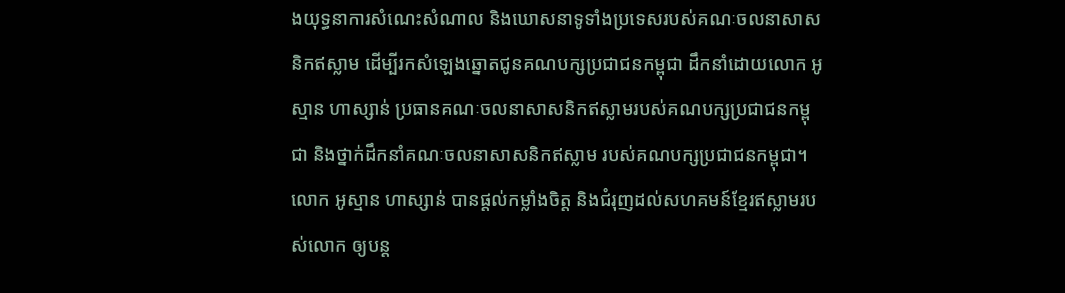ងយុទ្ធនាការសំណេះសំណាល និងឃោសនាទូទាំងប្រទេសរបស់គណៈចលនាសាសនិកឥស្លាម ដើម្បីរកសំឡេងឆ្នោតជូនគណបក្សប្រជាជនកម្ពុជា ដឹកនាំដោយលោក អូស្មាន ហាស្សាន់ ប្រធានគណៈចលនាសាសនិកឥស្លាមរបស់គណបក្សប្រជាជនកម្ពុជា និងថ្នាក់ដឹកនាំគណៈចលនាសាសនិកឥស្លាម របស់គណបក្សប្រជាជនកម្ពុជា។
លោក អូស្មាន ហាស្សាន់ បានផ្តល់កម្លាំងចិត្ត និងជំរុញដល់សហគមន៍ខ្មែរឥស្លាមរបស់លោក ឲ្យបន្ត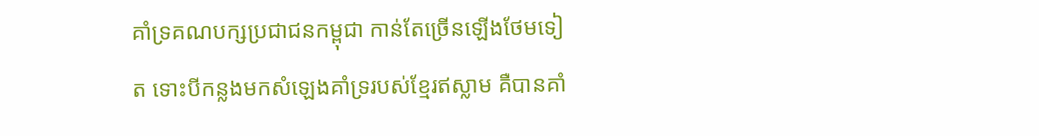គាំទ្រគណបក្សប្រជាជនកម្ពុជា កាន់តែច្រើនឡើងថែមទៀត ទោះបីកន្លងមកសំឡេងគាំទ្ររបស់ខ្មែរឥស្លាម គឺបានគាំ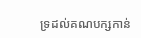ទ្រដល់គណបក្សកាន់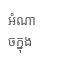អំណាចក្នុង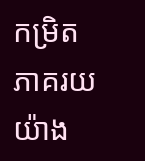កម្រិតភាគរយយ៉ាង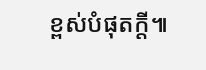ខ្ពស់បំផុតក្តី៕